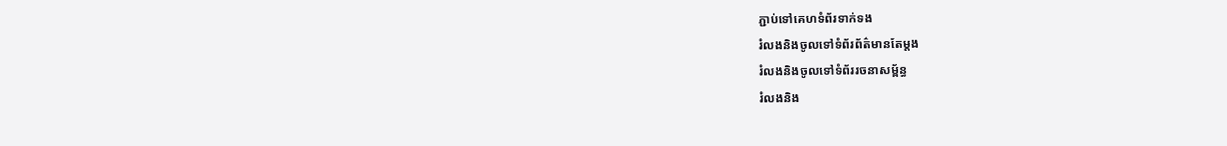ភ្ជាប់ទៅគេហទំព័រទាក់ទង
រំលងនិងចូលទៅទំព័រព័ត៌មានតែម្តង
រំលងនិងចូលទៅទំព័ររចនាសម្ព័ន្ធ
រំលងនិង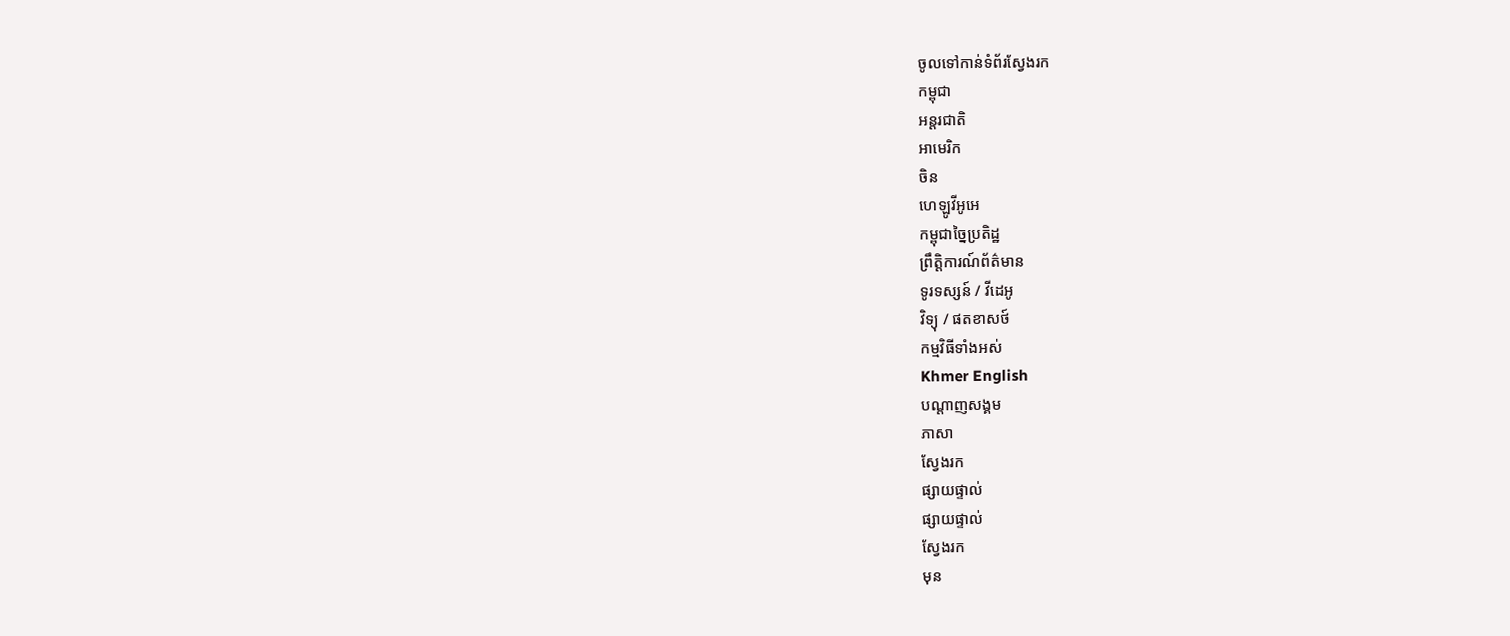ចូលទៅកាន់ទំព័រស្វែងរក
កម្ពុជា
អន្តរជាតិ
អាមេរិក
ចិន
ហេឡូវីអូអេ
កម្ពុជាច្នៃប្រតិដ្ឋ
ព្រឹត្តិការណ៍ព័ត៌មាន
ទូរទស្សន៍ / វីដេអូ
វិទ្យុ / ផតខាសថ៍
កម្មវិធីទាំងអស់
Khmer English
បណ្តាញសង្គម
ភាសា
ស្វែងរក
ផ្សាយផ្ទាល់
ផ្សាយផ្ទាល់
ស្វែងរក
មុន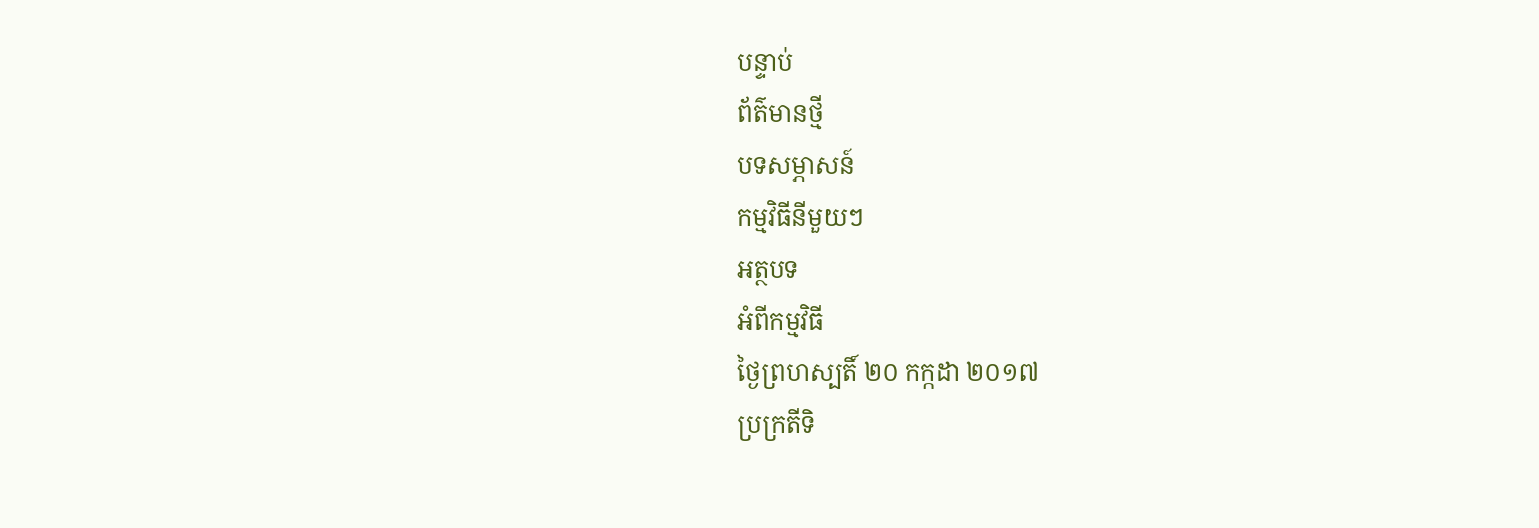បន្ទាប់
ព័ត៌មានថ្មី
បទសម្ភាសន៍
កម្មវិធីនីមួយៗ
អត្ថបទ
អំពីកម្មវិធី
ថ្ងៃព្រហស្បតិ៍ ២០ កក្កដា ២០១៧
ប្រក្រតីទិ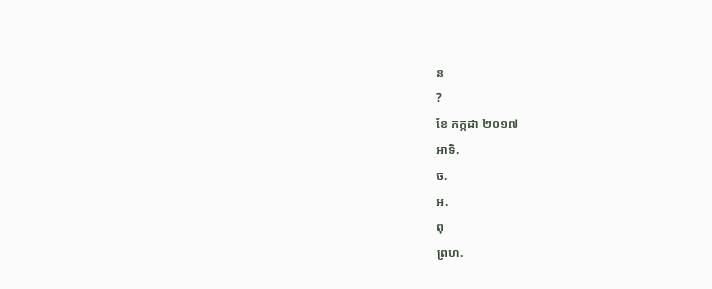ន
?
ខែ កក្កដា ២០១៧
អាទិ.
ច.
អ.
ពុ
ព្រហ.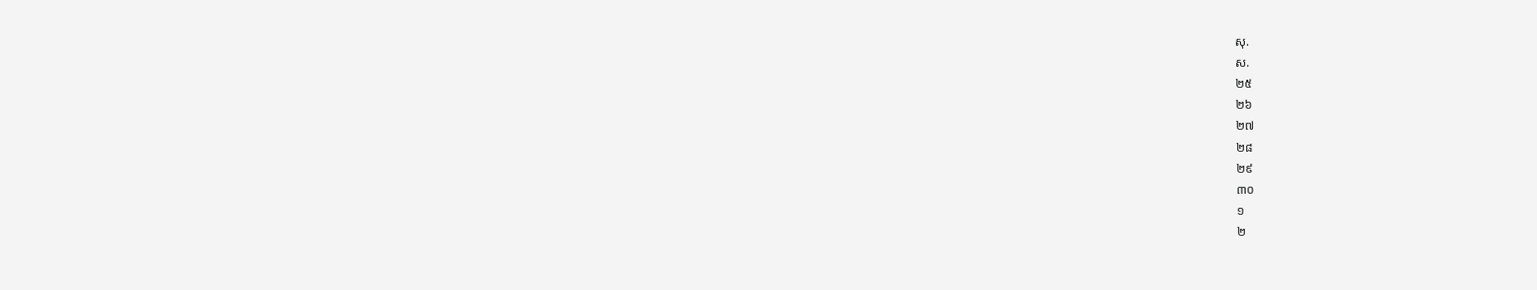សុ.
ស.
២៥
២៦
២៧
២៨
២៩
៣០
១
២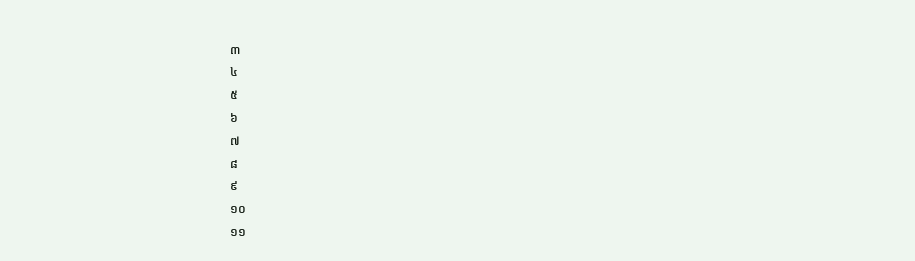៣
៤
៥
៦
៧
៨
៩
១០
១១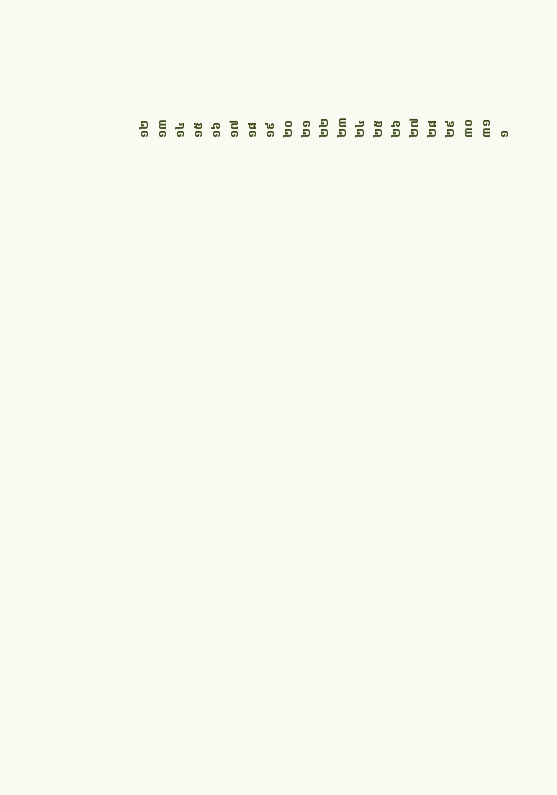១២
១៣
១៤
១៥
១៦
១៧
១៨
១៩
២០
២១
២២
២៣
២៤
២៥
២៦
២៧
២៨
២៩
៣០
៣១
១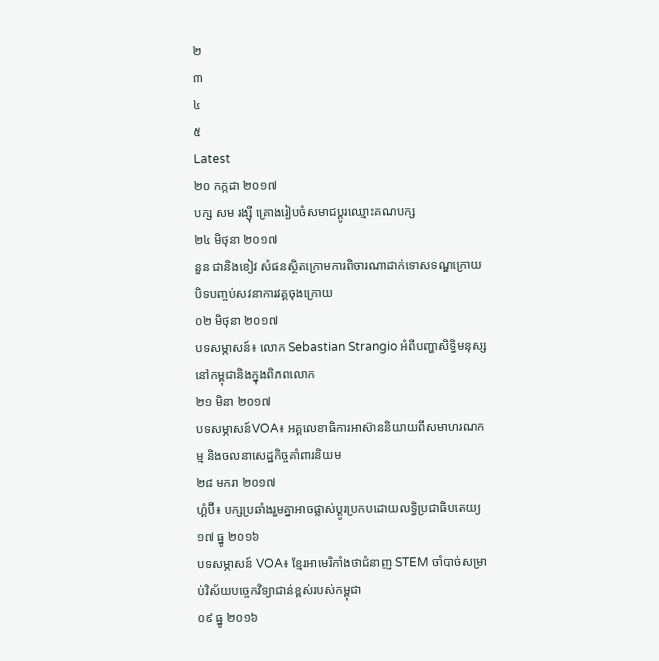២
៣
៤
៥
Latest
២០ កក្កដា ២០១៧
បក្ស សម រង្ស៊ី គ្រោងរៀបចំសមាជប្ដូរឈ្មោះគណបក្ស
២៤ មិថុនា ២០១៧
នួន ជានិងខៀវ សំផនស្ថិតក្រោមការពិចារណាដាក់ទោសទណ្ឌក្រោយបិទបញ្ចប់សវនាការវគ្គចុងក្រោយ
០២ មិថុនា ២០១៧
បទសម្ភាសន៍៖ លោក Sebastian Strangio អំពីបញ្ហាសិទ្ធិមនុស្សនៅកម្ពុជានិងក្នុងពិភពលោក
២១ មិនា ២០១៧
បទសម្ភាសន៍VOA៖ អគ្គលេខាធិការអាស៊ាននិយាយពីសមាហរណកម្ម និងចលនាសេដ្ឋកិច្ចគាំពារនិយម
២៨ មករា ២០១៧
ហ្គំប៊ី៖ បក្សប្រឆាំងរួមគ្នាអាចផ្លាស់ប្តូរប្រកបដោយលទ្ធិប្រជាធិបតេយ្យ
១៧ ធ្នូ ២០១៦
បទសម្ភាសន៍ VOA៖ ខ្មែរអាមេរិកាំងថាជំនាញ STEM ចាំបាច់សម្រាប់វិស័យបច្ចេកវិទ្យាជាន់ខ្ពស់របស់កម្ពុជា
០៩ ធ្នូ ២០១៦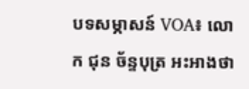បទសម្ភាសន៍ VOA៖ លោក ជុន ច័ន្ទបុត្រ អះអាងថា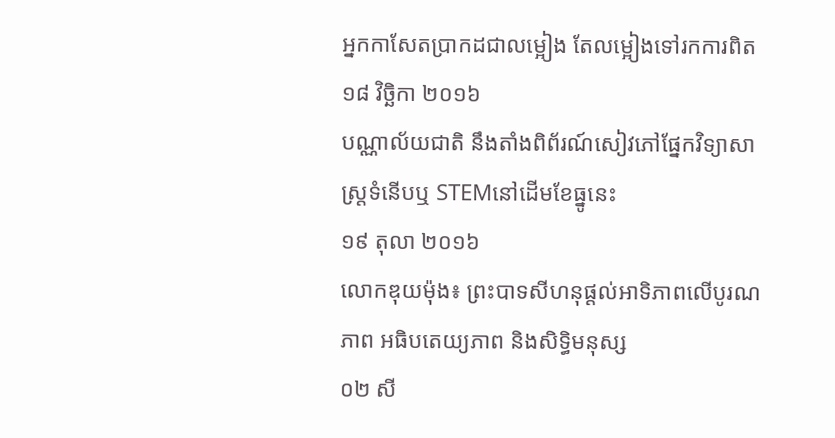អ្នកកាសែតប្រាកដជាលម្អៀង តែលម្អៀងទៅរកការពិត
១៨ វិច្ឆិកា ២០១៦
បណ្ណាល័យជាតិ នឹងតាំងពិព័រណ៍សៀវភៅផ្នែកវិទ្យាសាស្ត្រទំនើបឬ STEMនៅដើមខែធ្នូនេះ
១៩ តុលា ២០១៦
លោកឌុយម៉ុង៖ ព្រះបាទសីហនុផ្តល់អាទិភាពលើបូរណភាព អធិបតេយ្យភាព និងសិទ្ធិមនុស្ស
០២ សី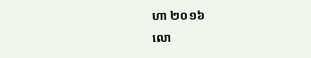ហា ២០១៦
លោ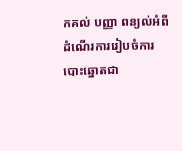កគល់ បញ្ញា ពន្យល់អំពីដំណើរការរៀបចំការបោះឆ្នោតជា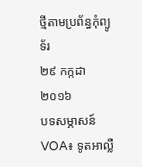ថ្មីតាមប្រព័ន្ធកុំព្យូទ័រ
២៩ កក្កដា ២០១៦
បទសម្ភាសន៍ VOA៖ ទូតអាល្លឺ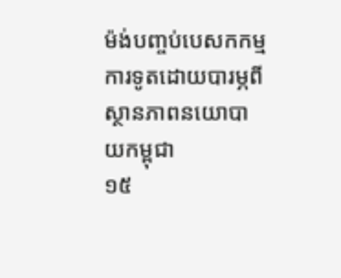ម៉ង់បញ្ចប់បេសកកម្មការទូតដោយបារម្ភពីស្ថានភាពនយោបាយកម្ពុជា
១៥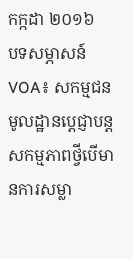កក្កដា ២០១៦
បទសម្ភាសន៍ VOA៖ សកម្មជនមូលដ្ឋានប្តេជ្ញាបន្តសកម្មភាពថ្វីបើមានការសម្លា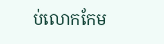ប់លោកកែម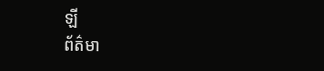ឡី
ព័ត៌មា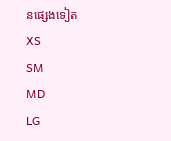នផ្សេងទៀត
XS
SM
MD
LG